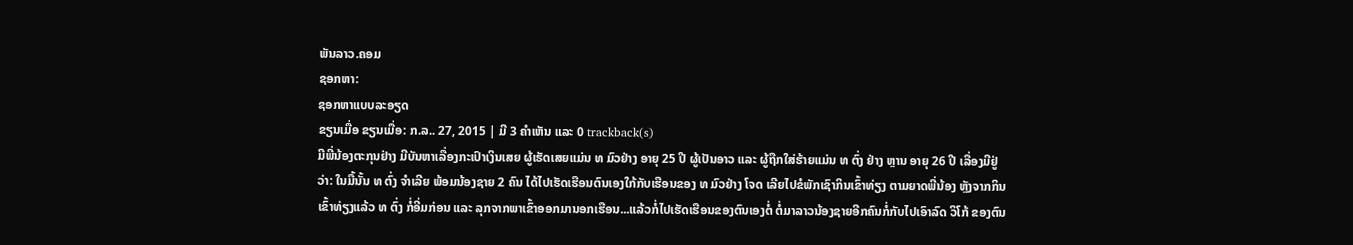ພັນລາວ.ຄອມ
ຊອກຫາ:
ຊອກຫາແບບລະອຽດ
ຂຽນເມື່ອ ຂຽນເມື່ອ: ກ.ລ.. 27, 2015 | ມີ 3 ຄຳເຫັນ ແລະ 0 trackback(s)
ມີພີ່ນ້ອງຕະກຸນຢ່າງ ມີບັນຫາເລື່ອງກະເປົາເງິນເສຍ ຜູ້ເຮັດເສຍແມ່ນ ທ ມົວຢ່າງ ອາຍຸ 25 ປີ ຜູ້ເປັນອາວ ແລະ ຜູ້ຖືກໃສ່ຮ້າຍແມ່ນ ທ ຕົ່ງ ຢ່າງ ຫຼານ ອາຍຸ 26 ປີ ເລື່ອງມີຢູ່ວ່າ: ໃນມື້ນັ້ນ ທ ຕົ່ງ ຈຳເລີຍ ພ້ອມນ້ອງຊາຍ 2 ຄົນ ໄດ້ໄປເຮັດເຮືອນຕົນເອງໃກ້ກັບເຮືອນຂອງ ທ ມົວຢ່າງ ໂຈດ ເລີຍໄປຂໍພັກເຊົາກິນເຂົ້າທ່ຽງ ຕາມຍາດພີ່ນ້ອງ ຫຼັງຈາກກິນເຂົ້າທ່ຽງແລ້ວ ທ ຕົ່ງ ກໍ່ອີ່ມກ່ອນ ແລະ ລຸກຈາກພາເຂົ້າອອກມານອກເຮືອນ...ແລ້ວກໍ່ໄປເຮັດເຮືອນຂອງຕົນເອງຕໍ່ ຕໍ່ມາລາວນ້ອງຊາຍອີກຄົນກໍ່ກັບໄປເອົາລົດ ວິໂກ້ ຂອງຕົນ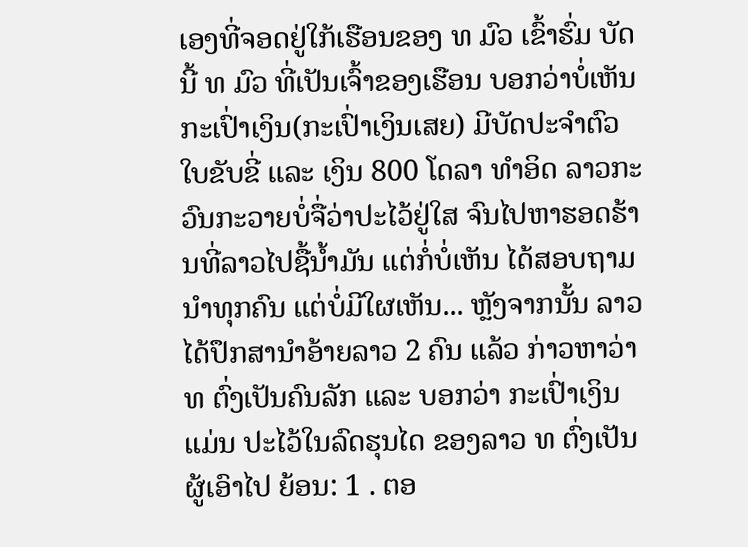ເອງທີ່ຈອດຢູ່ໃກ້ເຮືອນຂອງ ທ ມົວ ເຂົ້າຮົ່ມ ບັດນີ້ ທ ມົວ ທີ່ເປັນເຈົ້າຂອງເຮືອນ ບອກວ່າບໍ່ເຫັນກະເປົ່າເງິນ(ກະເປົ່າເງິນເສຍ) ມີບັດປະຈຳຕົວ ໃບຂັບຂີ່ ແລະ ເງິນ 800 ໂດລາ ທຳອິດ ລາວກະວົນກະວາຍບໍ່ຈື່ວ່າປະໄວ້ຢູ່ໃສ ຈົນໄປຫາຮອດຮ້ານທີ່ລາວໄປຊື້ນ້ຳມັນ ແຕ່ກໍ່ບໍ່ເຫັນ ໄດ້ສອບຖາມນຳທຸກຄົນ ແຕ່ບໍ່ມີໃຜເຫັນ... ຫຼັງຈາກນັ້ນ ລາວໄດ້ປຶກສານຳອ້າຍລາວ 2 ຄົນ ແລ້ວ ກ່າວຫາວ່າ ທ ຕົ່ງເປັນຄົນລັກ ແລະ ບອກວ່າ ກະເປົ່າເງິນແມ່ນ ປະໄວ້ໃນລົດຮຸນໄດ ຂອງລາວ ທ ຕົ່ງເປັນຜູ້ເອົາໄປ ຍ້ອນ: 1 . ຕອ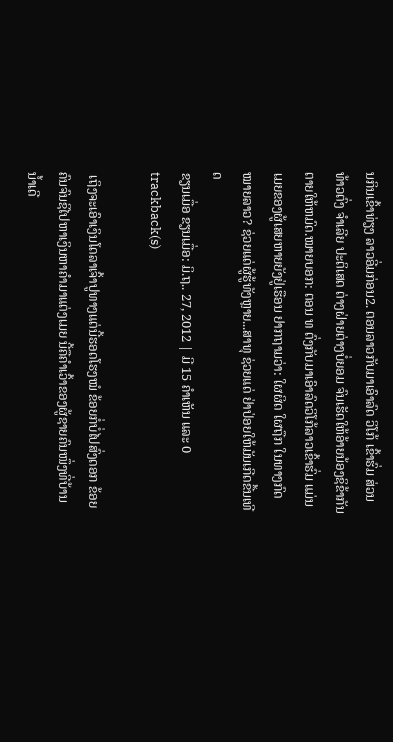ນກິນເຂົ້າທ່ຽງ ລາວອີ່ມກ່ອນ2. ຕອນລາວກັບມາເອົາລົດ ວິໂກ້ ເຂົ້າຮົ່ມ ສ່ວນ ທ້າວຕົ່ງ ຈຳເລີຍ ປະຕິເສດ ຕ່າງຝ່າຍຕ່າງບໍ່ຍອມ ຈົນເຮັດໃຫ້ອ້າຍນ້ອງຊິຂ້າກັນຕາຍໃຫ້ຫມົດ.ໝາຍບອກ: ຕອນ ທ ຕົ່ງກັບມາເອົາລົດວິໂກ້ລາວເຂົ້າຮົ່ມ ແມ່ນເມຍຂອງຜູ້ເສຍຫາຍຍັງຢູ່ເຮືອນ ຢາກຖາມວ່າ: ໃຜຜິດ ໃຜຖືກ ໃນທາງກົດໝາຍລາວ? ຊ່ວຍແດ່ຜູ້ຮູ້ທັງຫຼາຍ...ສາທຸ ຊ່ວຍແດ່ ຢ່າປ່ອຍໃຫ້ມັນເກີດຂື້ນເທີດ
ຂຽນເມື່ອ ຂຽນເມື່ອ: ມິ.ຖ.. 27, 2012 | ມີ 15 ຄຳເຫັນ ແລະ 0 trackback(s)

 ເຖິງຈະເອົາເງິນໂດລາເຈົ້າປູທາງແຕ່ນີ້ຮອດໂຮງໝໍ ຂ້ອຍກໍ່ບໍ່ໄປສົ່ງດອກ ຂ້ອຍຄົນຈົນຊິໄປຫາເງິນຫາຄຳມາແຕ່ງເມຍ ນີ້ຄືຄຳເວົ້າຂອງຜູ້ຊາຍຄົນໜຶ່ງທີ່ບ້ານ ນ້ຳເດີ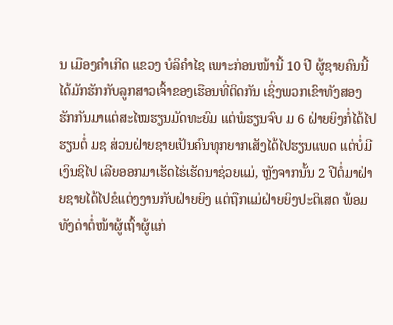ນ ເມືອງຄຳເກີດ ແຂວງ ບໍລິຄຳໄຊ ເພາະກ່ອນໜ້ານີ້ 10 ປີ ຜູ້ຊາຍຄົນນີ້ ໄດ້ມັກຮັກກັບລູກສາວເຈົ້າຂອງເຮືອນທີ່ຕິດກັນ ເຊິ່ງພວກເຂົາທັງສອງ ຮັກກັນມາແຕ່ສະໄໝຮຽນມັດທະຍົມ ແຕ່ພໍຮຽນຈົບ ມ 6 ຝ່າຍຍິງກໍ່ໄດ້ໄປຮຽນຕໍ່ ມຊ ສ່ວນຝ່າຍຊາຍເປັນຄົນທຸກຍາກເສັງໄດ້ໄປຮຽນແພດ ແຕ່ບໍ່ມີເງິນຊິໄປ ເລີຍອອກມາເຮັດໄຮ່ເຮັດນາຊ່ວຍແມ່, ຫຼັງຈາກນັ້ນ 2 ປີຕໍ່ມາຝ່າຍຊາຍໄດ້ໄປຂໍແຕ່ງງານກັບຝ່າຍຍິງ ແຕ່ຖືກແມ່ຝ່າຍຍິງປະຕິເສດ ພ້ອມທັງດ່າຕໍ່ໜ້າຜູ້ເຖົ້າຜູ້ແກ່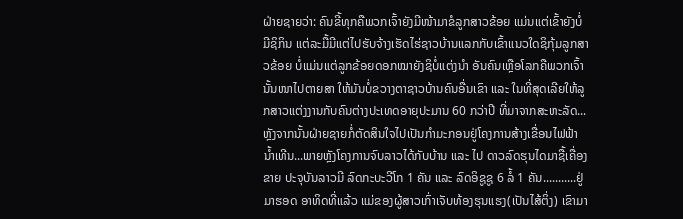ຝ່າຍຊາຍວ່າ: ຄົນຂີ້ທຸກຄືພວກເຈົ້າຍັງມີໜ້າມາຂໍລູກສາວຂ້ອຍ ແມ່ນແຕ່ເຂົ້າຍັງບໍ່ມີຊິກິນ ແຕ່ລະມື້ມີແຕ່ໄປຮັບຈ້າງເຮັດໄຮ່ຊາວບ້ານແລກກັບເຂົ້າແນວໃດຊິກຸ້ມລູກສາວຂ້ອຍ ບໍ່ແມ່ນແຕ່ລູກຂ້ອຍດອກໝາຍັງຊິບໍ່ແຕ່ງນຳ ອັນຄົນເຫຼືອໂລກຄືພວກເຈົ້ານັ້ນໜາໄປຕາຍສາ ໃຫ້ມັນບໍ່ຂວາງຕາຊາວບ້ານຄົນອື່ນເຂົາ ແລະ ໃນທີ່ສຸດເລີຍໃຫ້ລູກສາວແຕ່ງງານກັບຄົນຕ່າງປະເທດອາຍຸປະມານ 60 ກວ່າປີ ທີ່ມາຈາກສະຫະລັດ...ຫຼັງຈາກນັ້ນຝ່າຍຊາຍກໍ່ຕັດສິນໃຈໄປເປັນກຳມະກອນຢູ່ໂຄງການສ້າງເຂື່ອນໄຟຟ້ານ້ຳເທີນ...ພາຍຫຼັງໂຄງການຈົບລາວໄດ້ກັບບ້ານ ແລະ ໄປ ດາວລົດຮຸນໄດມາຊື້ເຄື່ອງຂາຍ ປະຈຸບັນລາວມີ ລົດກະບະວີໂກ 1 ຄັນ ແລະ ລົດອິຊູຊູ 6 ລໍ້ 1 ຄັນ...........ຢູ່ມາຮອດ ອາທິດທີ່ແລ້ວ ແມ່ຂອງຜູ້ສາວເກົ່າເຈັບທ້ອງຮຸນແຮງ(ເປັນໄສ້ຕິ່ງ) ເຂົາມາ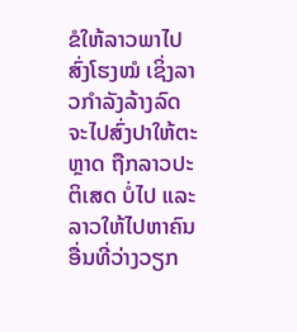ຂໍໃຫ້ລາວພາໄປສົ່ງໂຮງໝໍ ເຊິ່ງລາວກຳລັງລ້າງລົດຈະໄປສົ່ງປາໃຫ້ຕະຫຼາດ ຖືກລາວປະຕິເສດ ບໍ່ໄປ ແລະ ລາວໃຫ້ໄປຫາຄົນອື່ນທີ່ວ່າງວຽກ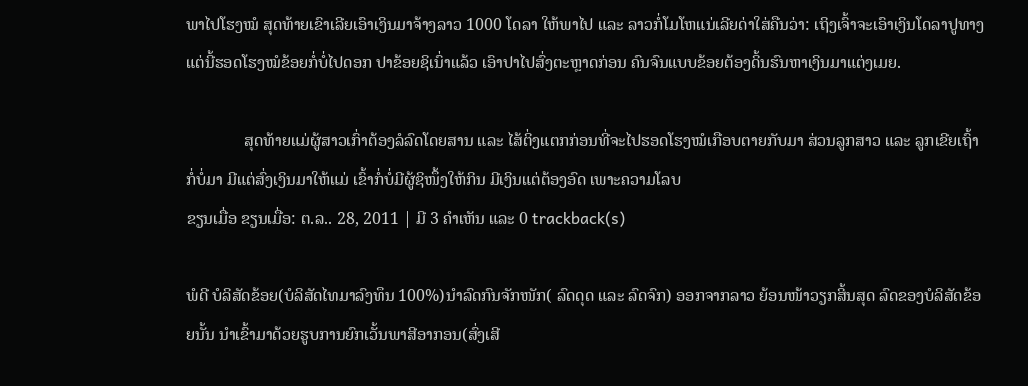ພາໄປໂຮງໝໍ ສຸດທ້າຍເຂົາເລີຍເອົາເງິນມາຈ້າງລາວ 1000 ໂດລາ ໃຫ້ພາໄປ ແລະ ລາວກໍ່ໂມໂຫແນ່ເລີຍດ່າໃສ່ຄືນວ່າ: ເຖິງເຈົ້າຈະເອົາເງິນໂດລາປູທາງແຕ່ນີ້ຮອດໂຮງໝໍຂ້ອຍກໍ່ບໍ່ໄປດອກ ປາຂ້ອຍຊິເນົ່າແລ້ວ ເອົາປາໄປສົ່ງຕະຫຼາດກ່ອນ ຄົນຈົນແບບຂ້ອຍຕ້ອງດິ້ນຮົນຫາເງິນມາແຕ່ງເມຍ.

              ສຸດທ້າຍແມ່ຜູ້ສາວເກົ່າຕ້ອງລໍລົດໂດຍສານ ແລະ ໄສ້ຕິ່ງແຕກກ່ອນທີ່ຈະໄປຮອດໂຮງໝໍເກືອບຕາຍກັບມາ ສ່ວນລູກສາວ ແລະ ລູກເຂີຍເຖົ້າກໍ່ບໍ່ມາ ມີແຕ່ສົ່ງເງິນມາໃຫ້ແມ່ ເຂົ້າກໍ່ບໍ່ມີຜູ້ຊິໜຶ້ງໃຫ້ກິນ ມີເງິນແຕ່ຕ້ອງອົດ ເພາະຄວາມໂລບ
ຂຽນເມື່ອ ຂຽນເມື່ອ: ຕ.ລ.. 28, 2011 | ມີ 3 ຄຳເຫັນ ແລະ 0 trackback(s)

ພໍດີ ບໍລິສັດຂ້ອຍ(ບໍລິສັດໄທມາລົງທຶນ 100%)ນຳລົດກົນຈັກໜັກ( ລົດດຸດ ແລະ ລົດຈົກ) ອອກຈາກລາວ ຍ້ອນໜ້າວຽກສິ້ນສຸດ ລົດຂອງບໍລິສັດຂ້ອຍນັ້ນ ນຳເຂົ້າມາດ້ວຍຮູບການຍົກເວັ້ນພາສີອາກອນ(ສົ່ງເສີ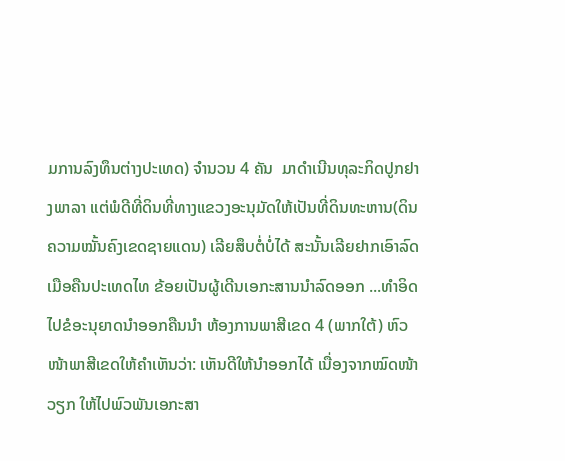ມການລົງທຶນຕ່າງປະເທດ) ຈຳນວນ 4 ຄັນ  ມາດຳເນີນທຸລະກິດປູກຢາງພາລາ ແຕ່ພໍດີທີ່ດິນທີ່ທາງແຂວງອະນຸມັດໃຫ້ເປັນທີ່ດິນທະຫານ(ດິນຄວາມໝັ້ນຄົງເຂດຊາຍແດນ) ເລີຍສຶບຕໍ່ບໍ່ໄດ້ ສະນັ້ນເລີຍຢາກເອົາລົດເມືອຄືນປະເທດໄທ ຂ້ອຍເປັນຜູ້ເດີນເອກະສານນຳລົດອອກ ...ທຳອິດໄປຂໍອະນຸຍາດນຳອອກຄືນນຳ ຫ້ອງການພາສີເຂດ 4 (ພາກໃຕ້) ຫົວໜ້າພາສີເຂດໃຫ້ຄຳເຫັນວ່າ: ເຫັນດີໃຫ້ນຳອອກໄດ້ ເນື່ອງຈາກໝົດໜ້າວຽກ ໃຫ້ໄປພົວພັນເອກະສາ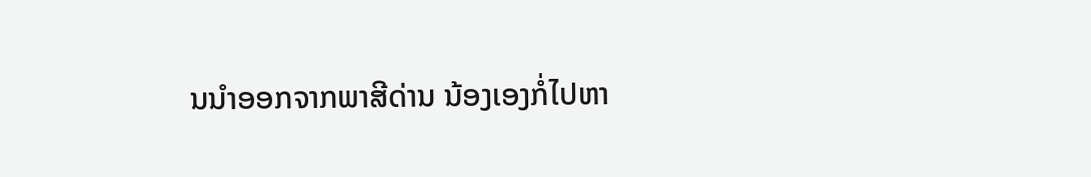ນນຳອອກຈາກພາສີດ່ານ ນ້ອງເອງກໍ່ໄປຫາ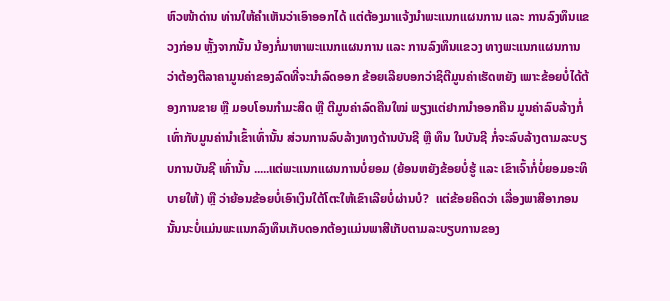ຫົວໜ້າດ່ານ ທ່ານໃຫ້ຄຳເຫັນວ່າເອົາອອກໄດ້ ແຕ່ຕ້ອງມາແຈ້ງນຳພະແນກແຜນການ ແລະ ການລົງທຶນແຂວງກ່ອນ ຫຼັ້ງຈາກນັ້ນ ນ້ອງກໍ່ມາຫາພະແນກແຜນການ ແລະ ການລົງທຶນແຂວງ ທາງພະແນກແຜນການວ່າຕ້ອງຕີລາຄາມູນຄ່າຂອງລົດທີ່ຈະນຳລົດອອກ ຂ້ອຍເລີຍບອກວ່າຊິຕີມູນຄ່າເຮັດຫຍັງ ເພາະຂ້ອຍບໍ່ໄດ້ຕ້ອງການຂາຍ ຫຼື ມອບໂອນກຳມະສິດ ຫຼື ຕີມູນຄ່າລົດຄືນໃໝ່ ພຽງແຕ່ຢາກນຳອອກຄືນ ມູນຄ່າລົບລ້າງກໍ່ເທົ່າກັບມູນຄ່ານຳເຂົ້າເທົ່ານັ້ນ ສ່ວນການລົບລ້າງທາງດ້ານບັນຊີ ຫຼື ທຶນ ໃນບັນຊີ ກໍ່ຈະລົບລ້າງຕາມລະບຽບການບັນຊີ ເທົ່ານັ້ນ .....ແຕ່ພະແນກແຜນການບໍ່ຍອມ (ຍ້ອນຫຍັງຂ້ອຍບໍ່ຮູ້ ແລະ ເຂົາເຈົ້າກໍ່ບໍ່ຍອມອະທິບາຍໃຫ້) ຫຼື ວ່າຍ້ອນຂ້ອຍບໍ່ເອົາເງິນໃຕ້ໂຕະໃຫ້ເຂົາເລີຍບໍ່ຜ່ານບໍ?  ແຕ່ຂ້ອຍຄິດວ່າ ເລື່ອງພາສີອາກອນ ນັ້ນນະບໍ່ແມ່ນພະແນກລົງທຶນເກັບດອກຕ້ອງແມ່ນພາສີເກັບຕາມລະບຽບການຂອງ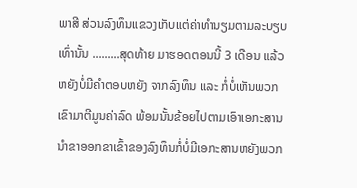ພາສີ ສ່ວນລົງທຶນແຂວງເກັບແຕ່ຄ່າທຳນຽມຕາມລະບຽບເທົ່ານັ້ນ .........ສຸດທ້າຍ ມາຮອດຕອນນີ້ 3 ເດືອນ ແລ້ວຫຍັງບໍ່ມີຄຳຕອບຫຍັງ ຈາກລົງທຶນ ແລະ ກໍ່ບໍ່ເຫັນພວກເຂົາມາຕີມູນຄ່າລົດ ພ້ອມນັ້ນຂ້ອຍໄປຕາມເອົາເອກະສານນຳຂາອອກຂາເຂົ້າຂອງລົງທຶນກໍ່ບໍ່ມີເອກະສານຫຍັງພວກ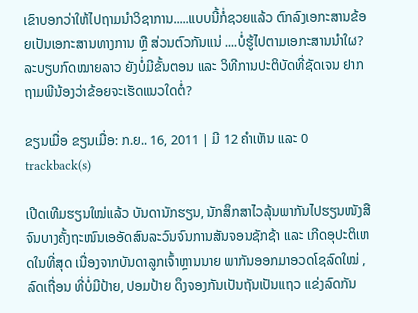ເຂົາບອກວ່າໃຫ້ໄປຖາມນຳວິຊາການ.....ແບບນີ້ກໍ່ຊວຍແລ້ວ ຕົກລົງເອກະສານຂ້ອຍເປັນເອກະສານທາງການ ຫຼື ສ່ວນຕົວກັນແນ່ ....ບໍ່ຮູ້ໄປຕາມເອກະສານນຳໃຜ? ລະບຽບກົດໝາຍລາວ ຍັງບໍ່ມີຂັ້ນຕອນ ແລະ ວິທີການປະຕິບັດທີ່ຊັດເຈນ ຢາກຖາມພີນ້ອງວ່າຂ້ອຍຈະເຮັດແນວໃດຕໍ່?

ຂຽນເມື່ອ ຂຽນເມື່ອ: ກ.ຍ.. 16, 2011 | ມີ 12 ຄຳເຫັນ ແລະ 0 trackback(s)

ເປີດເທີມຮຽນໃໝ່ແລ້ວ ບັນດານັກຮຽນ, ນັກສຶກສາໄວລຸ້ນພາກັນໄປຮຽນໜັງສືຈົນບາງຄັ້ງຖະໜົນເອອັດສົນລະວົນຈົນການສັນຈອນຊັກຊ້າ ແລະ ເກີດອຸປະຕິເຫດໃນທີ່ສຸດ ເນື່ອງຈາກບັນດາລູກເຈົ້າຫຼານນາຍ ພາກັນອອກມາອວດໂຊລົດໃໝ່ , ລົດເຖື່ອນ ທີ່ບໍ່ມີປ້າຍ, ປອມປ້າຍ ດຶງຈອງກັນເປັນຖັນເປັນແຖວ ແຂ່ງລົດກັນ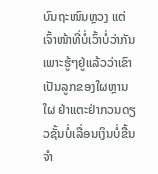ບົນຖະໜົນຫຼວງ ແຕ່ເຈົ້າໜ້າທີ່ບໍ່ເວົ້າບໍ່ວ່າກັນ ເພາະຮູ້ໆຢູ່ແລ້ວວ່າເຂົາເປັນລູກຂອງໃຜຫຼານໃຜ ຢ່າແຕະຢ່າກວນດຽວຊັ້ນບໍ່ເລື່ອນເງິນບໍ່ຂື້ນ ຈຳ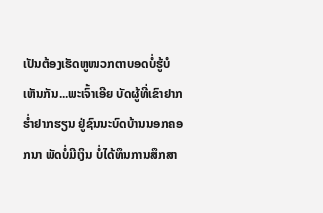ເປັນຕ້ອງເຮັດຫູໜວກຕາບອດບໍ່ຮູ້ບໍເຫັນກັນ...ພະເຈົ້າເອີຍ ບັດຜູ້ທີ່ເຂົາຢາກຮ່ຳຢາກຮຽນ ຢູ່ຊົນນະບົດບ້ານນອກຄອກນາ ພັດບໍ່ມີເງິນ ບໍ່ໄດ້ທຶນການສຶກສາ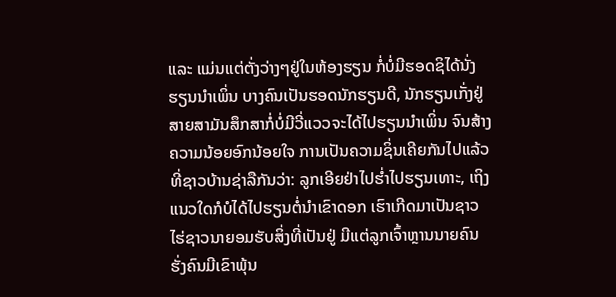ແລະ ແມ່ນແຕ່ຕັ່ງວ່າງໆຢູ່ໃນຫ້ອງຮຽນ ກໍ່ບໍ່ມີຮອດຊິໄດ້ນັ່ງຮຽນນຳເພິ່ນ ບາງຄົນເປັນຮອດນັກຮຽນດີ, ນັກຮຽນເກັ່ງຢູ່ສາຍສາມັນສຶກສາກໍ່ບໍ່ມີວີ່ແວວຈະໄດ້ໄປຮຽນນຳເພິ່ນ ຈົນສ້າງຄວາມນ້ອຍອົກນ້ອຍໃຈ ການເປັນຄວາມຊິ່ນເຄີຍກັນໄປແລ້ວທີ່ຊາວບ້ານຊ່າລືກັນວ່າ: ລູກເອີຍຢ່າໄປຮ່ຳໄປຮຽນເທາະ, ເຖິງແນວໃດກໍບໍໄດ້ໄປຮຽນຕໍ່ນຳເຂົາດອກ ເຮົາເກີດມາເປັນຊາວໄຮ່ຊາວນາຍອມຮັບສິ່ງທີ່ເປັນຢູ່ ມີແຕ່ລູກເຈົ້າຫຼານນາຍຄົນຮັ່ງຄົນມີເຂົາພຸ້ນ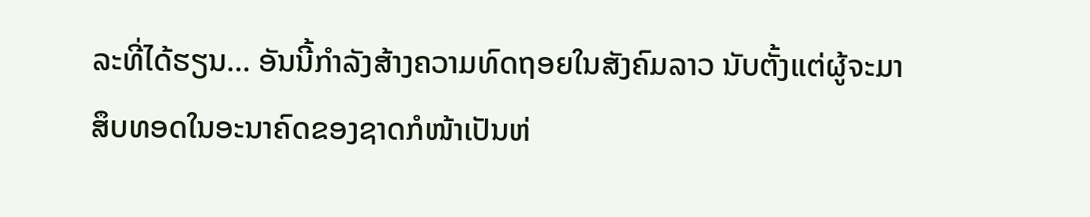ລະທີ່ໄດ້ຮຽນ... ອັນນີ້ກຳລັງສ້າງຄວາມທົດຖອຍໃນສັງຄົມລາວ ນັບຕັ້ງແຕ່ຜູ້ຈະມາສຶບທອດໃນອະນາຄົດຂອງຊາດກໍໜ້າເປັນຫ່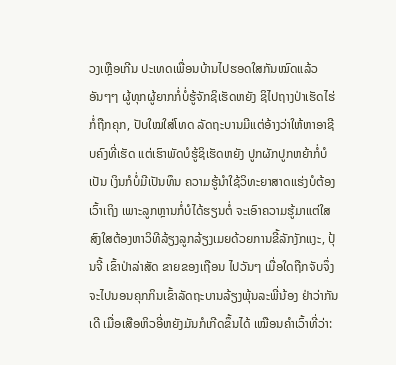ວງເຫຼືອເກີນ ປະເທດເພື່ອນບ້ານໄປຮອດໃສກັນໝົດແລ້ວ ອັນໆໆ ຜູ້ທຸກຜູ້ຍາກກໍ່ບໍ່ຮູ້ຈັກຊິເຮັດຫຍັງ ຊິໄປຖາງປ່າເຮັດໄຮ່ກໍ່ຖືກຄຸກ, ປັບໃໝໃສ່ໂທດ ລັດຖະບານມີແຕ່ອ້າງວ່າໃຫ້ຫາອາຊີບຄົງທີ່ເຮັດ ແຕ່ເຮົາພັດບໍຮູ້ຊິເຮັດຫຍັງ ປູກຜັກປູກຫຍ້າກໍ່ບໍເປັນ ເງິນກໍບໍ່ມີເປັນທຶນ ຄວາມຮູ້ນຳໃຊ້ວິທະຍາສາດແຮ່ງບໍຕ້ອງເວົ້າເຖິງ ເພາະລູກຫຼານກໍ່ບໍໄດ້ຮຽນຕໍ່ ຈະເອົາຄວາມຮູ້ມາແຕ່ໃສ ສົງໃສຕ້ອງຫາວິທີລ້ຽງລູກລ້ຽງເມຍດ້ວຍການຂີ້ລັກງັກແງະ, ປຸ້ນຈີ້ ເຂົ້າປ່າລ່າສັດ ຂາຍຂອງເຖືອນ ໄປວັນໆ ເມື່ອໃດຖືກຈັບຈຶ່ງຈະໄປນອນຄຸກກິນເຂົ້າລັດຖະບານລ້ຽງພຸ້ນລະພີ່ນ້ອງ ຢ່າວ່າກັນເດີ ເມື່ອເສືອຫິວອີ່ຫຍັງມັນກໍເກີດຂຶ້ນໄດ້ ເໝືອນຄຳເວົ້າທີ່ວ່າ: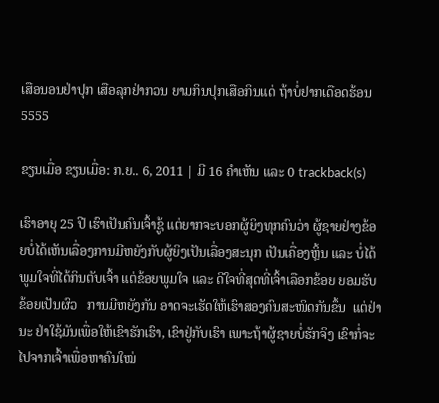ເສືອນອນຢ່າປຸກ ເສືອລຸກຢ່າກວນ ຍາມກິນປຸກເສືອກິນແດ່ ຖ້າບໍ່ຢາກເດືອດຮ້ອນ 5555

ຂຽນເມື່ອ ຂຽນເມື່ອ: ກ.ຍ.. 6, 2011 | ມີ 16 ຄຳເຫັນ ແລະ 0 trackback(s)

ເຮົາອາຍຸ 25 ປີ ເຮົາເປັນຄົນເຈົ້າຊູ້ ແຕ່ຍາກຈະບອກຜູ້ຍິງທຸກຄົນວ່າ ຜູ້ຊາຍຢ່າງຂ້ອຍບໍ່ໄດ້ເຫັນເລື່ອງການມີຫຍັງກັບຜູ້ຍິງເປັນເລື່ອງສະນຸກ ເປັນເຄື່ອງຫຼິ້ນ ແລະ ບໍ່ໄດ້ພູມໃຈທີ່ໄດ້ກິນຕັບເຈົ້າ ແຕ່ຂ້ອຍພູມໃຈ ແລະ ດີໃຈທີ່ສຸດທີ່ເຈົ້າເລືອກຂ້ອຍ ຍອມຮັບຂ້ອຍເປັນຜົວ   ການມີຫຍັງກັນ ອາດຈະເຮັດໃຫ້ເຮົາສອງຄົນສະໜິດກັນຂຶ້ນ  ແຕ່ຢ່ານະ ຢ່າໃຊ້ມັນເພື່ອໃຫ້ເຂົາຮັກເຮົາ, ເຂົາຢູ່ກັບເຮົາ ເພາະຖ້າຜູ້ຊາຍບໍ່ຮັກຈິງ ເຂົາກໍ່ຈະໄປຈາກເຈົ້າເພື່ອຫາຄົນໃໝ່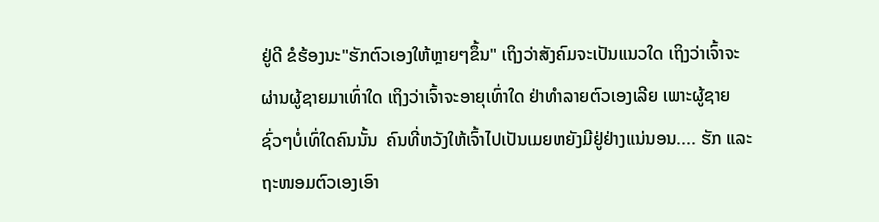ຢູ່ດີ ຂໍຮ້ອງນະ"ຮັກຕົວເອງໃຫ້ຫຼາຍໆຂຶ້ນ" ເຖິງວ່າສັງຄົມຈະເປັນແນວໃດ ເຖິງວ່າເຈົ້າຈະຜ່ານຜູ້ຊາຍມາເທົ່າໃດ ເຖິງວ່າເຈົ້າຈະອາຍຸເທົ່າໃດ ຢ່າທຳລາຍຕົວເອງເລີຍ ເພາະຜູ້ຊາຍຊົ່ວໆບໍ່ເທົ່ໃດຄົນນັ້ນ  ຄົນທີ່ຫວັງໃຫ້ເຈົ້າໄປເປັນເມຍຫຍັງມີຢູ່ຢ່າງແນ່ນອນ.... ຮັກ ແລະ ຖະໜອມຕົວເອງເອົາ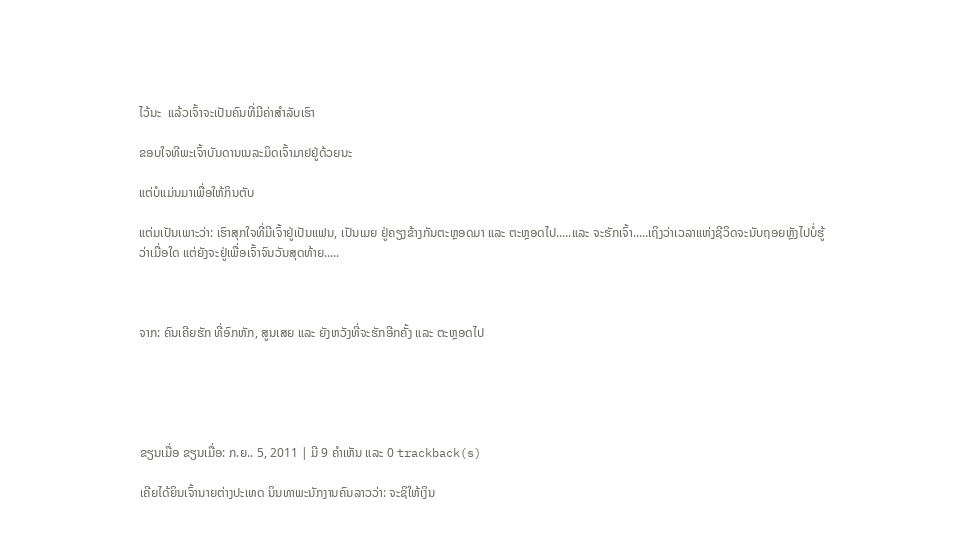ໄວ້ນະ  ແລ້ວເຈົ້າຈະເປັນຄົນທີ່ມີຄ່າສຳລັບເຮົາ

ຂອບໃຈທີພະເຈົ້າບັນດານເນລະມິດເຈົ້າມາຢຢູ່ດ້ວຍນະ

ແຕ່ບໍແມ່ນມາເພື່ອໃຫ້ກິນຕັບ

ແຕ່ມເປັນເພາະວ່າ: ເຮົາສຸກໃຈທີ່ມີເຈົ້າຢູ່ເປັນແຟນ, ເປັນເມຍ ຢູ່ຄຽງຂ້າງກັນຕະຫຼອດມາ ແລະ ຕະຫຼອດໄປ.....ແລະ ຈະຮັກເຈົ້າ.....ເຖິງວ່າເວລາແຫ່ງຊີວິດຈະນັບຖອຍຫຼັງໄປບໍ່ຮູ້ວ່າເມື່ອໃດ ແຕ່ຍັງຈະຢູ່ເພື່ອເຈົ້າຈົນວັນສຸດທ້າຍ.....



ຈາກ: ຄົນເຄີຍຮັກ ທີ່ອົກຫັກ, ສູນເສຍ ແລະ ຍັງຫວັງທີ່ຈະຮັກອີກຄັ້ງ ແລະ ຕະຫຼອດໄປ





ຂຽນເມື່ອ ຂຽນເມື່ອ: ກ.ຍ.. 5, 2011 | ມີ 9 ຄຳເຫັນ ແລະ 0 trackback(s)

ເຄີຍໄດ້ຍິນເຈົ້ານາຍຕ່າງປະເທດ ນິນທາພະນັກງານຄົນລາວວ່າ: ຈະຊິໃຫ້ເງິນ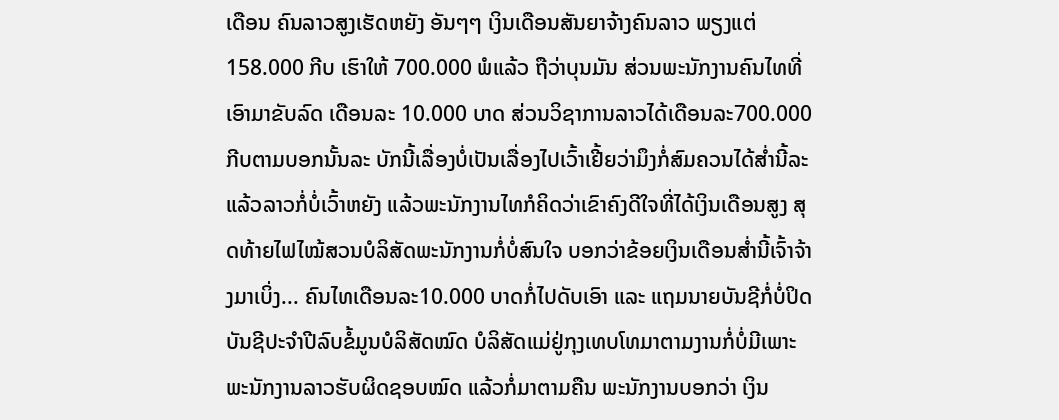ເດືອນ ຄົນລາວສູງເຮັດຫຍັງ ອັນໆໆ ເງິນເດືອນສັນຍາຈ້າງຄົນລາວ ພຽງແຕ່ 158.000 ກີບ ເຮົາໃຫ້ 700.000 ພໍແລ້ວ ຖືວ່າບຸນມັນ ສ່ວນພະນັກງານຄົນໄທທີ່ເອົາມາຂັບລົດ ເດືອນລະ 10.000 ບາດ ສ່ວນວິຊາການລາວໄດ້ເດືອນລະ700.000 ກີບຕາມບອກນັ້ນລະ ບັກນີ້ເລື່ອງບໍ່ເປັນເລື່ອງໄປເວົ້າເຢີ້ຍວ່າມຶງກໍ່ສົມຄວນໄດ້ສ່ຳນີ້ລະ ແລ້ວລາວກໍ່ບໍ່ເວົ້າຫຍັງ ແລ້ວພະນັກງານໄທກໍຄິດວ່າເຂົາຄົງດີໃຈທີ່ໄດ້ເງິນເດືອນສູງ ສຸດທ້າຍໄຟໄໝ້ສວນບໍລິສັດພະນັກງານກໍ່ບໍ່ສົນໃຈ ບອກວ່າຂ້ອຍເງິນເດືອນສ່ຳນີ້ເຈົ້າຈ້າງມາເບິ່ງ... ຄົນໄທເດືອນລະ10.000 ບາດກໍ່ໄປດັບເອົາ ແລະ ແຖມນາຍບັນຊີກໍ່ບໍ່ປິດບັນຊີປະຈຳປີລົບຂໍ້ມູນບໍລິສັດໝົດ ບໍລິສັດແມ່ຢູ່ກຸງເທບໂທມາຕາມງານກໍ່ບໍ່ມີເພາະພະນັກງານລາວຮັບຜິດຊອບໝົດ ແລ້ວກໍ່ມາຕາມຄືນ ພະນັກງານບອກວ່າ ເງິນ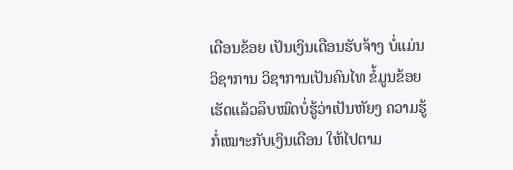ເດືອນຂ້ອຍ ເປັນເງິນເດືອນຮັບຈ້າງ ບໍ່ແມ່ນວິຊາການ ວິຊາການເປັນຄົນໄທ ຂໍ້ມູນຂ້ອຍເຮັດແລ້ວລຶບໝົດບໍ່ຮູ້ວ່າເປັນຫັຍງ ຄວາມຮູ້ກໍ່ເໝາະກັບເງິນເດືອນ ໃຫ້ໄປຕາມ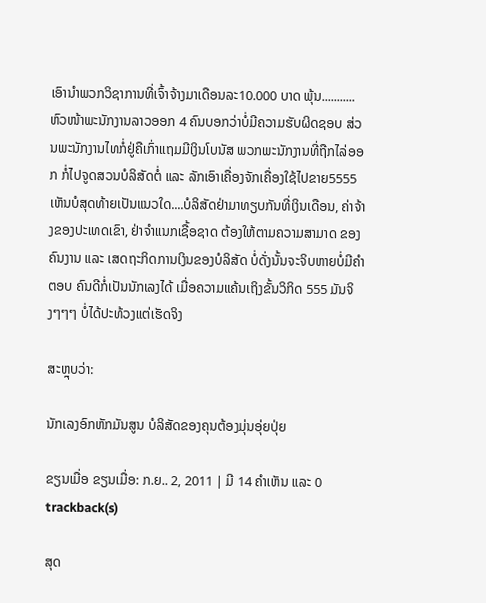ເອົານຳພວກວິຊາການທີ່ເຈົ້າຈ້າງມາເດືອນລະ10.000 ບາດ ພຸ້ນ...........ຫົວໜ້າພະນັກງານລາວອອກ 4 ຄົນບອກວ່າບໍ່ມີຄວາມຮັບຜິດຊອບ ສ່ວນພະນັກງານໄທກໍ່ຢູ່ຄືເກົ່າແຖມມີເງິນໂບນັສ ພວກພະນັກງານທີ່ຖືກໄລ່ອອກ ກໍ່ໄປຈູດສວນບໍລິສັດຕໍ່ ແລະ ລັກເອົາເຄື່ອງຈັກເຄື່ອງໃຊ້ໄປຂາຍ5555 ເຫັນບໍສຸດທ້າຍເປັນແນວໃດ....ບໍລິສັດຢ່າມາທຽບກັນທີ່ເງິນເດືອນ, ຄ່າຈ້າງຂອງປະເທດເຂົາ, ຢ່າຈຳແນກເຊື້ອຊາດ ຕ້ອງໃຫ້ຕາມຄວາມສາມາດ ຂອງຄົນງານ ແລະ ເສດຖະກິດການເງິນຂອງບໍລິສັດ ບໍ່ດັ່ງນັ້ນຈະຈິບຫາຍບໍ່ມີຄຳຕອບ ຄົນດີກໍ່ເປັນນັກເລງໄດ້ ເມື່ອຄວາມແຄ້ນເຖິງຂັ້ນວິກິດ 555 ມັນຈິງໆໆໆ ບໍ່ໄດ້ປະທ້ວງແຕ່ເຮັດຈິງ

ສະຫຼຸບວ່າ:

ນັກເລງອົກຫັກມັນສູນ ບໍລິສັດຂອງຄຸນຕ້ອງມຸ່ນອຸ່ຍປຸ່ຍ

ຂຽນເມື່ອ ຂຽນເມື່ອ: ກ.ຍ.. 2, 2011 | ມີ 14 ຄຳເຫັນ ແລະ 0 trackback(s)

ສຸດ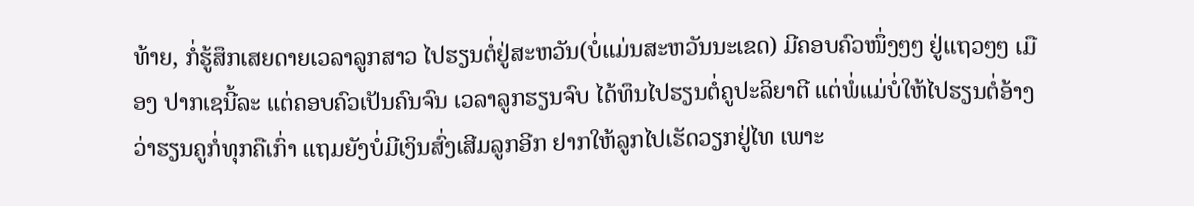ທ້າຍ, ກໍ່ຮູ້ສຶກເສຍດາຍເວລາລູກສາວ ໄປຮຽນຕໍ່ຢູ່ສະຫວັນ(ບໍ່ແມ່ນສະຫວັນນະເຂດ) ມີຄອບຄົວໜຶ່ງໆໆ ຢູ່ແຖວໆໆ ເມືອງ ປາກເຊນີ້ລະ ແຕ່ຄອບຄົວເປັນຄົນຈົນ ເວລາລູກຮຽນຈົບ ໄດ້ທຶນໄປຮຽນຕໍ່ຄູປະລິຍາຕີ ແຕ່ພໍ່ແມ່ບໍ່ໃຫ້ໄປຮຽນຕໍ່ອ້າງວ່າຮຽນຄູກໍ່ທຸກຄືເກົ່າ ແຖມຍັງບໍ່ມີເງິນສົ່ງເສີມລູກອີກ ຢາກໃຫ້ລູກໄປເຮັດວຽກຢູ່ໄທ ເພາະ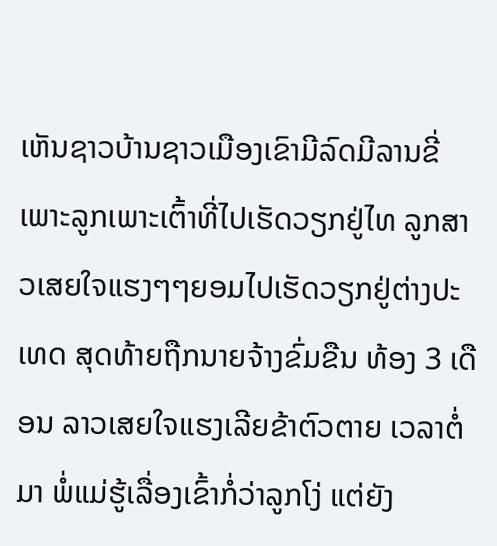ເຫັນຊາວບ້ານຊາວເມືອງເຂົາມີລົດມີລານຂີ່ເພາະລູກເພາະເຕົ້າທີ່ໄປເຮັດວຽກຢູ່ໄທ ລູກສາວເສຍໃຈແຮງໆໆຍອມໄປເຮັດວຽກຢູ່ຕ່າງປະເທດ ສຸດທ້າຍຖືກນາຍຈ້າງຂົ່ມຂືນ ທ້ອງ 3 ເດືອນ ລາວເສຍໃຈແຮງເລີຍຂ້າຕົວຕາຍ ເວລາຕໍ່ມາ ພໍ່ແມ່ຮູ້ເລື່ອງເຂົ້າກໍ່ວ່າລູກໂງ່ ແຕ່ຍັງ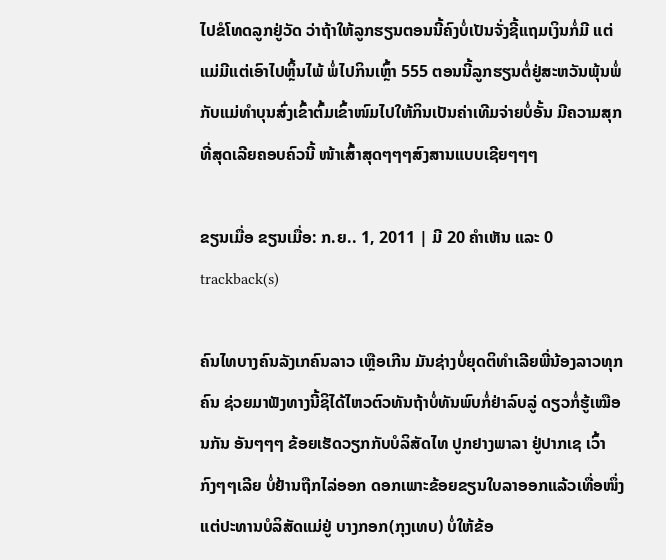ໄປຂໍໂທດລູກຢູ່ວັດ ວ່າຖ້າໃຫ້ລູກຮຽນຕອນນີ້ຄົງບໍ່ເປັນຈັ່ງຊີ້ແຖມເງິນກໍ່ມີ ແຕ່ແມ່ມີແຕ່ເອົາໄປຫຼິ້ນໄພ້ ພໍ່ໄປກິນເຫຼົ້າ 555 ຕອນນີ້ລູກຮຽນຕໍ່ຢູ່ສະຫວັນພຸ້ນພໍ່ກັບແມ່ທຳບຸນສົ່ງເຂົ້າຕົ້ມເຂົ້າໜົມໄປໃຫ້ກິນເປັນຄ່າເທີມຈ່າຍບໍ່ອັ້ນ ມີຄວາມສຸກທີ່ສຸດເລີຍຄອບຄົວນີ້ ໜ້າເສົ້າສຸດໆໆໆສົງສານແບບເຊີຍໆໆໆ

ຂຽນເມື່ອ ຂຽນເມື່ອ: ກ.ຍ.. 1, 2011 | ມີ 20 ຄຳເຫັນ ແລະ 0 trackback(s)

ຄົນໄທບາງຄົນລັງເກຄົນລາວ ເຫຼືອເກີນ ມັນຊ່າງບໍ່ຍຸດຕິທຳເລີຍພີ່ນ້ອງລາວທຸກຄົນ ຊ່ວຍມາຟັງທາງນີ້ຊິໄດ້ໄຫວຕົວທັນຖ້າບໍ່ທັນພົບກໍ່ຢ່າລົບລູ່ ດຽວກໍ່ຮູ້ເໝືອນກັນ ອັນໆໆໆ ຂ້ອຍເຮັດວຽກກັບບໍລິສັດໄທ ປູກຢາງພາລາ ຢູ່ປາກເຊ ເວົ້າກົງໆໆເລີຍ ບໍ່ຢ້ານຖືກໄລ່ອອກ ດອກເພາະຂ້ອຍຂຽນໃບລາອອກແລ້ວເທື່ອໜຶ່ງ ແຕ່ປະທານບໍລິສັດແມ່ຢູ່ ບາງກອກ(ກຸງເທບ) ບໍ່ໃຫ້ຂ້ອ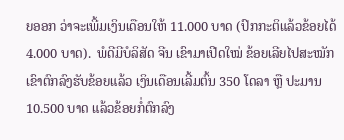ຍອອກ ວ່າຈະເພີ້ມເງິນເດືອນໃຫ້ 11.000 ບາດ (ປົກກະຕິແລ້ວຂ້ອຍໄດ້ 4.000 ບາດ).  ພໍດີມີບໍລິສັດ ຈີນ ເຂົາມາເປີດໃໝ່ ຂ້ອຍເລີຍໄປສະໝັກ ເຂົາຕົກລົງຮັບຂ້ອຍແລ້ວ ເງິນເດືອນເລີ້ມຕົ້ນ 350 ໂດລາ ຫຼື ປະມານ 10.500 ບາດ ແລ້ວຂ້ອຍກໍ່ຕົກລົງ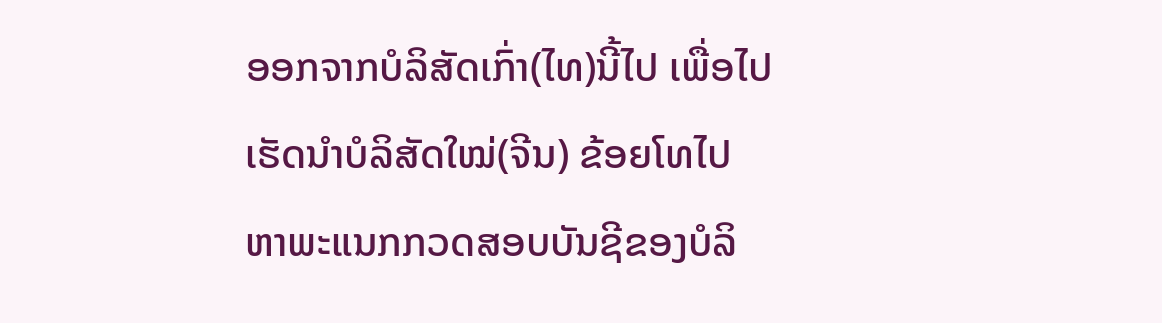ອອກຈາກບໍລິສັດເກົ່າ(ໄທ)ນີ້ໄປ ເພື່ອໄປເຮັດນຳບໍລິສັດໃໝ່(ຈີນ) ຂ້ອຍໂທໄປຫາພະແນກກວດສອບບັນຊີຂອງບໍລິ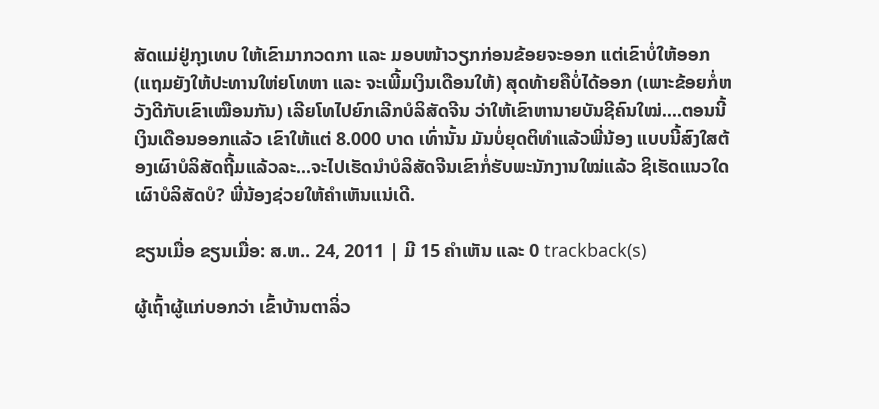ສັດແມ່ຢູ່ກຸງເທບ ໃຫ້ເຂົາມາກວດກາ ແລະ ມອບໜ້າວຽກກ່ອນຂ້ອຍຈະອອກ ແຕ່ເຂົາບໍ່ໃຫ້ອອກ(ແຖມຍັງໃຫ້ປະທານໃຫ່ຍໂທຫາ ແລະ ຈະເພີ້ມເງິນເດືອນໃຫ້) ສຸດທ້າຍຄືບໍ່ໄດ້ອອກ (ເພາະຂ້ອຍກໍ່ຫວັງດີກັບເຂົາເໝືອນກັນ) ເລີຍໂທໄປຍົກເລີກບໍລິສັດຈີນ ວ່າໃຫ້ເຂົາຫານາຍບັນຊີຄົນໃໝ່....ຕອນນີ້ ເງິນເດືອນອອກແລ້ວ ເຂົາໃຫ້ແຕ່ 8.000 ບາດ ເທົ່ານັ້ນ ມັນບໍ່ຍຸດຕິທຳແລ້ວພີ່ນ້ອງ ແບບນີ້ສົງໃສຕ້ອງເຜົາບໍລິສັດຖີ້ມແລ້ວລະ...ຈະໄປເຮັດນຳບໍລິສັດຈີນເຂົາກໍ່ຮັບພະນັກງານໃໝ່ແລ້ວ ຊິເຮັດແນວໃດ ເຜົາບໍລິສັດບໍ? ພີ່ນ້ອງຊ່ວຍໃຫ້ຄຳເຫັນແນ່ເດີ.

ຂຽນເມື່ອ ຂຽນເມື່ອ: ສ.ຫ.. 24, 2011 | ມີ 15 ຄຳເຫັນ ແລະ 0 trackback(s)

ຜູ້ເຖົ້າຜູ້ແກ່ບອກວ່າ ເຂົ້າບ້ານຕາລິ່ວ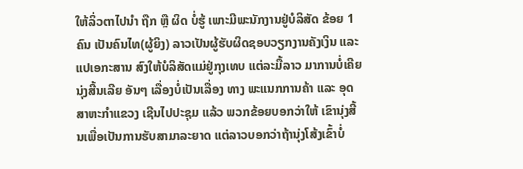ໃຫ້ລິ່ວຕາໄປນຳ ຖືກ ຫືຼ ຜິດ ບໍ່ຮູ້ ເພາະມີພະນັກງານຢູ່ບໍລິສັດ ຂ້ອຍ 1 ຄົນ ເປັນຄົນໄທ(ຜູ້ຍິງ) ລາວເປັນຜູ້ຮັບຜິດຊອບວຽກງານຄັງເງິນ ແລະ ແປເອກະສານ ສົງໃຫ້ບໍລິສັດແມ່ຢູ່ກຸງເທບ ແຕ່ລະມື້ລາວ ມາການບໍ່ເຄີຍ ນຸ່ງສີ້ນເລີຍ ອັນໆ ເລື່ອງບໍ່ເປັນເລື່ອງ ທາງ ພະແນກການຄ້າ ແລະ ອຸດສາຫະກຳແຂວງ ເຊີນໄປປະຊຸມ ແລ້ວ ພວກຂ້ອຍບອກວ່າໃຫ້ ເຂົານຸ່ງສີ້ນເພື່ອເປັນການຮັບສາມາລະຍາດ ແຕ່ລາວບອກວ່າຖ້ານຸ່ງໂສ້ງເຂົ້າບໍ່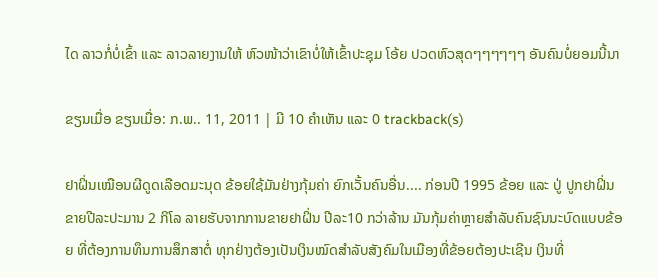ໄດ ລາວກໍ່ບໍ່ເຂົ້າ ແລະ ລາວລາຍງານໃຫ້ ຫົວໜ້າວ່າເຂົາບໍ່ໃຫ້ເຂົ້າປະຊຸມ ໂອ້ຍ ປວດຫົວສຸດໆໆໆໆໆໆ ອັນຄົນບໍ່ຍອມນີ້ນາ

ຂຽນເມື່ອ ຂຽນເມື່ອ: ກ.ພ.. 11, 2011 | ມີ 10 ຄຳເຫັນ ແລະ 0 trackback(s)

ຢາຝິ່ນເໝືອນຜີດູດເລືອດມະນຸດ ຂ້ອຍໃຊ້ມັນຢ່າງກຸ້ມຄ່າ ຍົກເວັ້ນຄົນອື່ນ.... ກ່ອນປີ 1995 ຂ້ອຍ ແລະ ປູ່ ປູກຢາຝິ່ນຂາຍປີລະປະມານ 2 ກິໂລ ລາຍຮັບຈາກການຂາຍຢາຝິ່ນ ປີລະ10 ກວ່າລ້ານ ມັນກຸ້ມຄ່າຫຼາຍສຳລັບຄົນຊົນນະບົດແບບຂ້ອຍ ທີ່ຕ້ອງການທຶນການສຶກສາຕໍ່ ທຸກຢ່າງຕ້ອງເປັນເງິນໝົດສຳລັບສັງຄົມໃນເມືອງທີ່ຂ້ອຍຕ້ອງປະເຊີນ ເງິນທີ່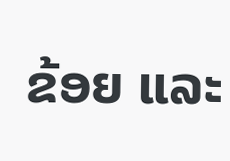ຂ້ອຍ ແລະ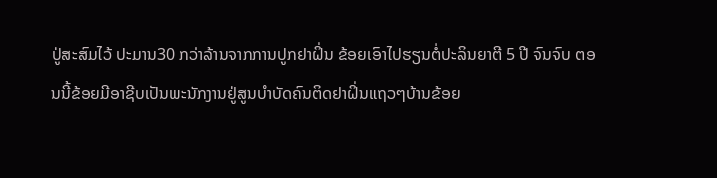ປູ່ສະສົມໄວ້ ປະມານ30 ກວ່າລ້ານຈາກການປູກຢາຝິ່ນ ຂ້ອຍເອົາໄປຮຽນຕໍ່ປະລິນຍາຕີ 5 ປີ ຈົນຈົບ ຕອນນີ້ຂ້ອຍມີອາຊີບເປັນພະນັກງານຢູ່ສູນບຳບັດຄົນຕິດຢາຝິ່ນແຖວໆບ້ານຂ້ອຍ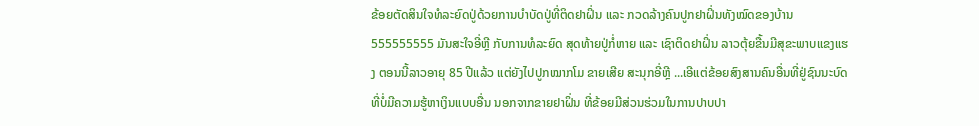ຂ້ອຍຕັດສິນໃຈທໍລະຍົດປູ່ດ້ວຍການບຳບັດປູ່ທີ່ຕິດຢາຝິ່ນ ແລະ ກວດລ້າງຄົນປູກຢາຝິ່ນທັງໝົດຂອງບ້ານ 555555555 ມັນສະໃຈອີ່ຫຼີ ກັບການທໍລະຍົດ ສຸດທ້າຍປູ່ກໍ່ຫາຍ ແລະ ເຊົາຕິດຢາຝິ່ນ ລາວຕຸ້ຍຂື້ນມີສຸຂະພາບແຂງແຮງ ຕອນນີ້ລາວອາຍຸ 85 ປີແລ້ວ ແຕ່ຍັງໄປປູກໝາກໂມ ຂາຍເສີຍ ສະນຸກອີ່ຫຼີ ...ເອີແຕ່ຂ້ອຍສົງສານຄົນອື່ນທີ່ຢູ່ຊົນນະບົດທີ່ບໍ່ມີຄວາມຮູ້ຫາເງິນແບບອື່ນ ນອກຈາກຂາຍຢາຝິ່ນ ທີ່ຂ້ອຍມີສ່ວນຮ່ວມໃນການປາບປາ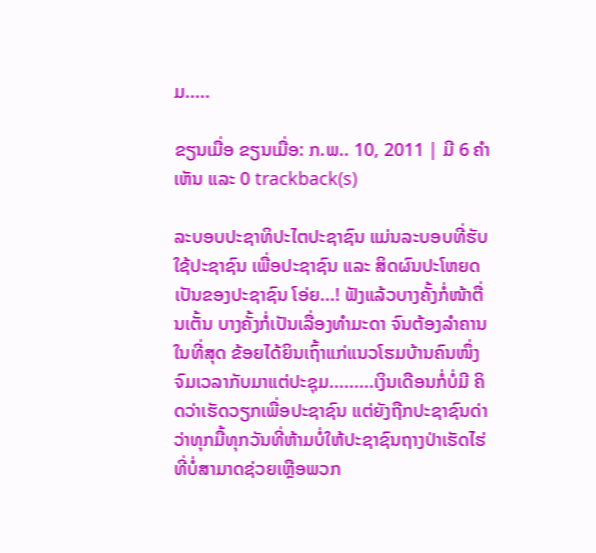ມ.....

ຂຽນເມື່ອ ຂຽນເມື່ອ: ກ.ພ.. 10, 2011 | ມີ 6 ຄຳເຫັນ ແລະ 0 trackback(s)

ລະບອບປະຊາທິປະໄຕປະຊາຊົນ ແມ່ນລະບອບທີ່ຮັບໃຊ້ປະຊາຊົນ ເພື່ອປະຊາຊົນ ແລະ ສິດຜົນປະໂຫຍດເປັນຂອງປະຊາຊົນ ໂອ່ຍ...! ຟັງແລ້ວບາງຄັ້ງກໍ່ໜ້າຕື່ນເຕັ້ນ ບາງຄັ້ງກໍ່ເປັນເລື່ອງທຳມະດາ ຈົນຕ້ອງລຳຄານໃນທີ່ສຸດ ຂ້ອຍໄດ້ຍິນເຖົ້າແກ່ແນວໂຮມບ້ານຄົນໜຶ່ງ ຈົມເວລາກັບມາແຕ່ປະຊຸມ.........ເງິນເດືອນກໍ່ບໍ່ມີ ຄິດວ່າເຮັດວຽກເພື່ອປະຊາຊົນ ແຕ່ຍັງຖືກປະຊາຊົນດ່າວ່າທຸກມື້ທຸກວັນທີ່ຫ້າມບໍ່ໃຫ້ປະຊາຊົນຖາງປ່າເຮັດໄຮ່ ທີ່ບໍ່ສາມາດຊ່ວຍເຫຼືອພວກ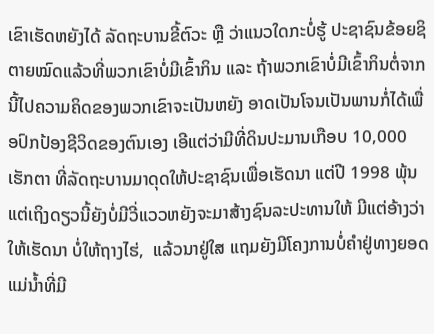ເຂົາເຮັດຫຍັງໄດ້ ລັດຖະບານຂີ້ຕົວະ ຫຼື ວ່າແນວໃດກະບໍ່ຮູ້ ປະຊາຊົນຂ້ອຍຊິຕາຍໝົດແລ້ວທີ່ພວກເຂົາບໍ່ມີເຂົ້າກິນ ແລະ ຖ້າພວກເຂົາບໍ່ມີເຂົ້າກິນຕໍ່ຈາກນີ້ໄປຄວາມຄິດຂອງພວກເຂົາຈະເປັນຫຍັງ ອາດເປັນໂຈນເປັນພານກໍ່ໄດ້ເພື່ອປົກປ້ອງຊີວິດຂອງຕົນເອງ ເອີແຕ່ວ່າມີທີ່ດິນປະມານເກືອບ 10,000 ເຮັກຕາ ທີ່ລັດຖະບານມາດຸດໃຫ້ປະຊາຊົນເພື່ອເຮັດນາ ແຕ່ປີ 1998 ພຸ້ນແຕ່ເຖິງດຽວນີ້ຍັງບໍ່ມີວີ່ແວວຫຍັງຈະມາສ້າງຊົນລະປະທານໃຫ້ ມີແຕ່ອ້າງວ່າໃຫ້ເຮັດນາ ບໍ່ໃຫ້ຖາງໄຮ່,  ແລ້ວນາຢູ່ໃສ ແຖມຍັງມີໂຄງການບໍ່ຄຳຢູ່ທາງຍອດແມ່ນ້ຳທີ່ມີ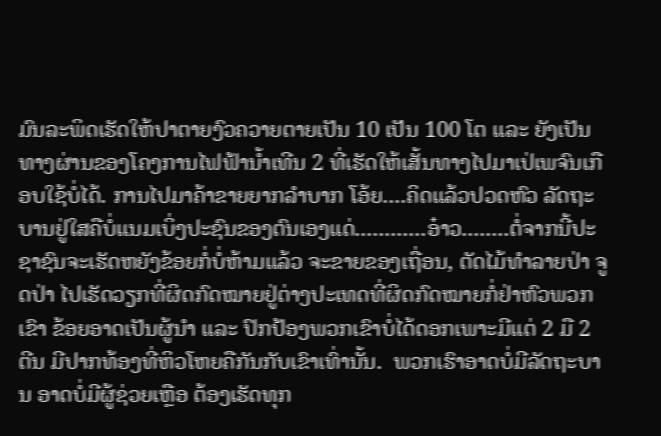ມົນລະພິດເຮັດໃຫ້ປາຕາຍງົວຄວາຍຕາຍເປັນ 10 ເປັນ 100 ໂຕ ແລະ ຍັງເປັນທາງຜ່ານຂອງໂຄງການໄຟຟ້ານ້ຳເທີນ 2 ທີ່ເຮັດໃຫ້ເສັ້ນທາງໄປມາເປ່ເພຈົນເກືອບໃຊ້ບໍ່ໄດ້. ການໄປມາຄ້າຂາຍຍາກລຳບາກ ໂອ້ຍ....ຄິດແລ້ວປວດຫົວ ລັດຖະບານຢູ່ໃສຄືບໍ່ແນມເບິ່ງປະຊົນຂອງຕົນເອງແດ່............ອ໋າວ........ຕໍ່ຈາກນີ້ປະຊາຊົນຈະເຮັດຫຍັງຂ້ອຍກໍ່ບໍ່ຫ້າມແລ້ວ ຈະຂາຍຂອງເຖື່ອນ, ຕັດໄມ້ທຳລາຍປ່າ ຈູດປ່າ ໄປເຮັດວຽກທີ່ຜິດກົດໝາຍຢູ່ຕ່າງປະເທດທີ່ຜິດກົດໝາຍກໍ່ຢ່າຫົວພວກເຂົາ ຂ້ອຍອາດເປັນຜູ້ນຳ ແລະ ປົກປ້ອງພວກເຂົາບໍ່ໄດ້ດອກເພາະມີແຕ່ 2 ມື 2 ຕີນ ມີປາກທ້ອງທີ່ຫິວໂຫຍຄືກັນກັບເຂົາເທົ່ານັ້ນ.  ພວກເຮົາອາດບໍ່ມີລັດຖະບານ ອາດບໍ່ມີຜູ້ຊ່ວຍເຫຼືອ ຕ້ອງເຮັດທຸກ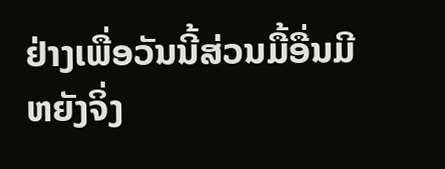ຢ່າງເພື່ອວັນນີ້ສ່ວນມື້ອື່ນມີຫຍັງຈິ່ງ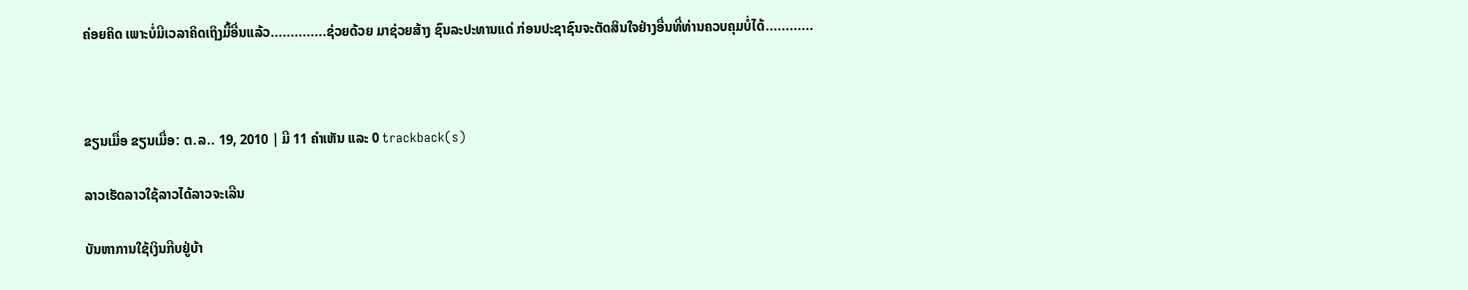ຄ່ອຍຄິດ ເພາະບໍ່ມີເວລາຄິດເຖິງມື້ອື່ນແລ້ວ..............ຊ່ວຍດ້ວຍ ມາຊ່ວຍສ້າງ ຊົນລະປະທານແດ່ ກ່ອນປະຊາຊົນຈະຕັດສິນໃຈຢ່າງອື່ນທີ່ທ່ານຄວບຄຸມບໍ່ໄດ້............



ຂຽນເມື່ອ ຂຽນເມື່ອ: ຕ.ລ.. 19, 2010 | ມີ 11 ຄຳເຫັນ ແລະ 0 trackback(s)

ລາວເຮັດລາວໃຊ້ລາວໄດ້ລາວຈະເລີນ

ບັນຫາການໃຊ້ເງິນກີບຢູ່ບ້າ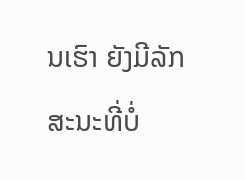ນເຮົາ ຍັງມີລັກສະນະທີ່ບໍ່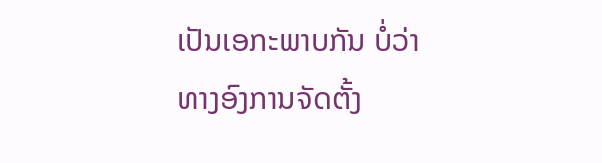ເປັນເອກະພາບກັນ ບໍ່ວ່າທາງອົງການຈັດຕັ້ງ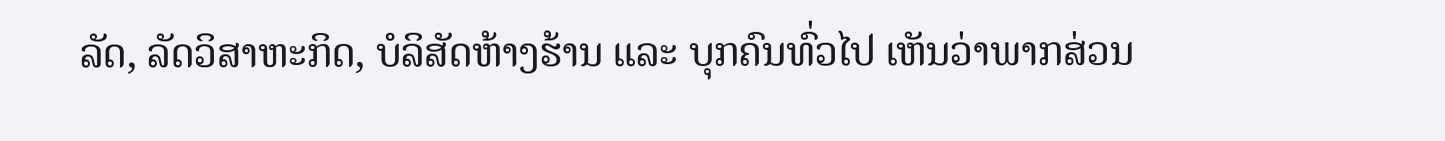ລັດ, ລັດວິສາຫະກິດ, ບໍລິສັດຫ້າງຮ້ານ ແລະ ບຸກຄົນທົ່ວໄປ ເຫັນວ່າພາກສ່ວນ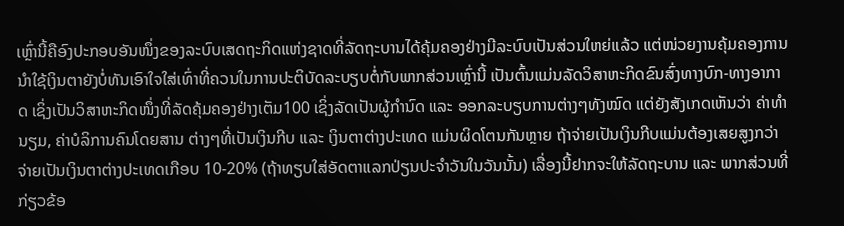ເຫຼົ່ານີ້ຄືອົງປະກອບອັນໜຶ່ງຂອງລະບົບເສດຖະກິດແຫ່ງຊາດທີ່ລັດຖະບານໄດ້ຄຸ້ມຄອງຢ່າງມີລະບົບເປັນສ່ວນໃຫຍ່ແລ້ວ ແຕ່ໜ່ວຍງານຄຸ້ມຄອງການນຳໃຊ້ເງິນຕາຍັງບໍ່ທັນເອົາໃຈໃສ່ເທົ່າທີ່ຄວນໃນການປະຕິບັດລະບຽບຕໍ່ກັບພາກສ່ວນເຫຼົ່ານີ້ ເປັນຕົ້ນແມ່ນລັດວິສາຫະກິດຂົນສົ່ງທາງບົກ-ທາງອາກາດ ເຊິ່ງເປັນວິສາຫະກິດໜຶ່ງທີ່ລັດຄຸ້ມຄອງຢ່າງເຕັມ100 ເຊິ່ງລັດເປັນຜູ້ກຳນົດ ແລະ ອອກລະບຽບການຕ່າງໆທັງໝົດ ແຕ່ຍັງສັງເກດເຫັນວ່າ ຄ່າທຳນຽມ, ຄ່າບໍລິການຄົນໂດຍສານ ຕ່າງໆທີ່ເປັນເງິນກີບ ແລະ ເງິນຕາຕ່າງປະເທດ ແມ່ນຜິດໂຕນກັນຫຼາຍ ຖ້າຈ່າຍເປັນເງິນກີບແມ່ນຕ້ອງເສຍສູງກວ່າຈ່າຍເປັນເງິນຕາຕ່າງປະເທດເກືອບ 10-20% (ຖ້າທຽບໃສ່ອັດຕາແລກປ່ຽນປະຈຳວັນໃນວັນນັ້ນ) ເລື່ອງນີ້ຢາກຈະໃຫ້ລັດຖະບານ ແລະ ພາກສ່ວນທີ່ກ່ຽວຂ້ອ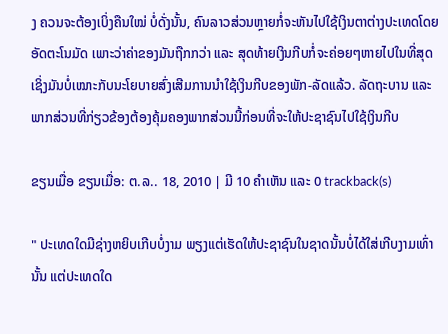ງ ຄວນຈະຕ້ອງເບິ່ງຄືນໃໝ່ ບໍ່ດັ່ງນັ້ນ, ຄົນລາວສ່ວນຫຼາຍກໍ່ຈະຫັນໄປໃຊ້ເງິນຕາຕ່າງປະເທດໂດຍອັດຕະໂນມັດ ເພາະວ່າຄ່າຂອງມັນຖືກກວ່າ ແລະ ສຸດທ້າຍເງິນກີບກໍ່ຈະຄ່ອຍໆຫາຍໄປໃນທີ່ສຸດ ເຊິ່ງມັນບໍ່ເໝາະກັບນະໂຍບາຍສົ່ງເສີມການນຳໃຊ້ເງິນກີບຂອງພັກ-ລັດແລ້ວ. ລັດຖະບານ ແລະ ພາກສ່ວນທີ່ກ່ຽວຂ້ອງຕ້ອງຄຸ້ມຄອງພາກສ່ວນນີ້ກ່ອນທີ່ຈະໃຫ້ປະຊາຊົນໄປໃຊ້ເງິນກີບ

ຂຽນເມື່ອ ຂຽນເມື່ອ: ຕ.ລ.. 18, 2010 | ມີ 10 ຄຳເຫັນ ແລະ 0 trackback(s)

" ປະເທດໃດມີຊ່າງຫຍິບເກີບບໍ່ງາມ ພຽງແຕ່ເຮັດໃຫ້ປະຊາຊົນໃນຊາດນັ້ນບໍ່ໄດ້ໃສ່ເກີບງາມເທົ່ານັ້ນ ແຕ່ປະເທດໃດ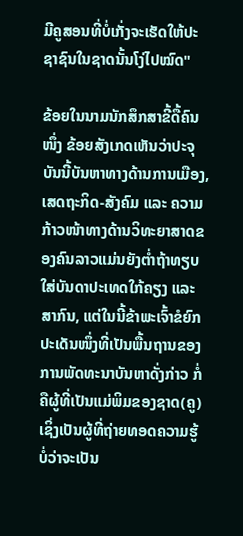ມີຄູສອນທີ່ບໍ່ເກັ່ງຈະເຮັດໃຫ້ປະຊາຊົນໃນຊາດນັ້ນໂງ່ໄປໝົດ"

ຂ້ອຍໃນນາມນັກສຶກສາຂີ້ດື້ຄົນໜຶ່ງ ຂ້ອຍສັງເກດເຫັນວ່າປະຈຸບັນນີ້ບັນຫາທາງດ້ານການເມືອງ, ເສດຖະກິດ-ສັງຄົມ ແລະ ຄວາມກ້າວໜ້າທາງດ້ານວິທະຍາສາດຂອງຄົນລາວແມ່ນຍັງຕ່ຳຖ້າທຽບໃສ່ບັນດາປະເທດໃກ້ຄຽງ ແລະ ສາກົນ, ແຕ່ໃນນີ້ຂ້າພະເຈົ້າຂໍຍົກປະເດັນໜຶ່ງທີ່ເປັນພື້ນຖານຂອງການພັດທະນາບັນຫາດັ່ງກ່າວ ກໍ່ຄືຜູ້ທີ່ເປັນແມ່ພິມຂອງຊາດ(ຄູ) ເຊິ່ງເປັນຜູ້ທີ່ຖ່າຍທອດຄວາມຮູ້ ບໍ່ວ່າຈະເປັນ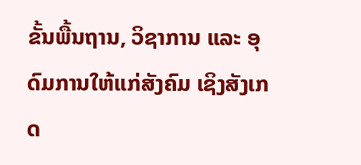ຂັ້ນພື້ນຖານ, ວິຊາການ ແລະ ອຸດົມການໃຫ້ແກ່ສັງຄົມ ເຊິງສັງເກດ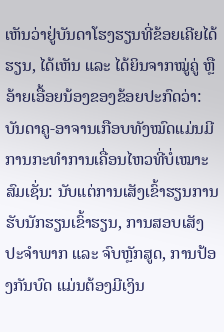ເຫັນວ່າຢູ່ບັນດາໂຮງຮຽນທີ່ຂ້ອຍເຄີຍໄດ້ຮຽນ, ໄດ້ເຫັນ ແລະ ໄດ້ຍິນຈາກໝູ່ຄູ່ ຫຼື ອ້າຍເອື້ອຍນ້ອງຂອງຂ້ອຍປະກົດວ່າ: ບັນດາຄູ-ອາຈານເກືອບທັງໝົດແມ່ນມີການກະທຳການເຄື່ອນໄຫວທີ່ບໍ່ເໝາະສົມເຊັ່ນ: ນັບແຕ່ການເສັງເຂົ້າຮຽນການຮັບນັກຮຽນເຂົ້າຮຽນ, ການສອບເສັງປະຈຳພາກ ແລະ ຈົບຫຼັກສູດ, ການປ້ອງກັນບົດ ແມ່ນຕ້ອງມີເງິນ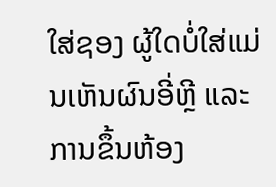ໃສ່ຊອງ ຜູ້ໃດບໍ່ໃສ່ແມ່ນເຫັນຜົນອີ່ຫຼີ ແລະ ການຂຶ້ນຫ້ອງ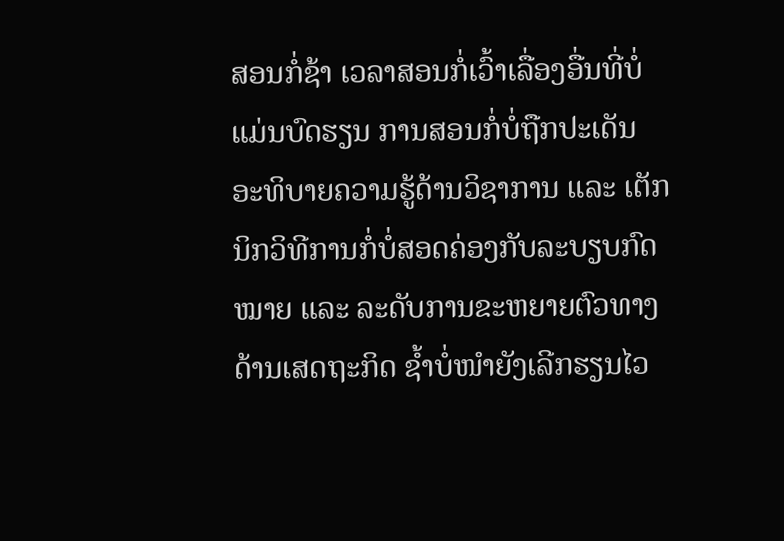ສອນກໍ່ຊ້າ ເວລາສອນກໍ່ເວົ້າເລື່ອງອື່ນທີ່ບໍ່ແມ່ນບົດຮຽນ ການສອນກໍ່ບໍ່ຖືກປະເດັນ ອະທິບາຍຄວາມຮູ້ດ້ານວິຊາການ ແລະ ເຕັກນິກວິທີການກໍ່ບໍ່ສອດຄ່ອງກັບລະບຽບກົດໝາຍ ແລະ ລະດັບການຂະຫຍາຍຕົວທາງດ້ານເສດຖະກິດ ຊ້ຳບໍ່ໜຳຍັງເລີກຮຽນໄວ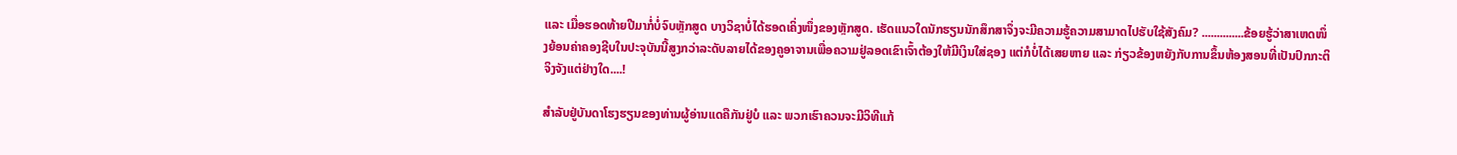ແລະ ເມື່ອຮອດທ້າຍປີມາກໍ່ບໍ່ຈົບຫຼັກສູດ ບາງວິຊາບໍ່ໄດ້ຮອດເຄິ່ງໜຶ່ງຂອງຫຼັກສູດ. ເຮັດແນວໃດນັກຮຽນນັກສຶກສາຈຶ່ງຈະມີຄວາມຮູ້ຄວາມສາມາດໄປຮັບໃຊ້ສັງຄົມ? ..............ຂ້ອຍຮູ້ວ່າສາເຫດໜຶ່ງຍ້ອນຄ່າຄອງຊີບໃນປະຈຸບັນນີ້ສູງກວ່າລະດັບລາຍໄດ້ຂອງຄູອາຈານເພື່ອຄວາມຢູ່ລອດເຂົາເຈົ້າຕ້ອງໃຫ້ມີເງິນໃສ່ຊອງ ແຕ່ກໍບໍ່ໄດ້ເສຍຫາຍ ແລະ ກ່ຽວຂ້ອງຫຍັງກັບການຂຶ້ນຫ້ອງສອນທີ່ເປັນປົກກະຕິຈິງຈັງແຕ່ຢ່າງໃດ....!

ສຳລັບຢູ່ບັນດາໂຮງຮຽນຂອງທ່ານຜູ້ອ່ານແດຄືກັນຢູ່ບໍ ແລະ ພວກເຮົາຄວນຈະມີວິທີແກ້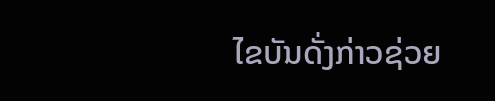ໄຂບັນດັ່ງກ່າວຊ່ວຍ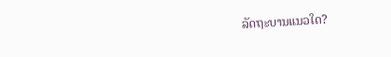ລັດຖະບານແນວໃດ?